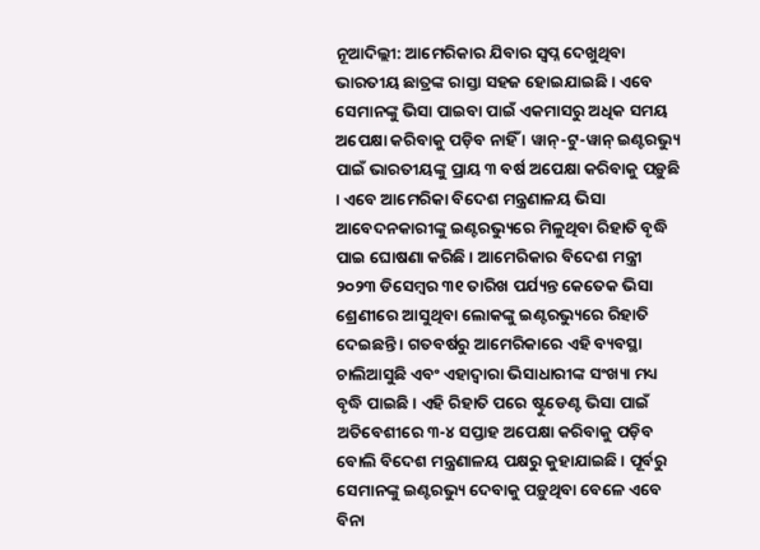ନୂଆଦିଲ୍ଲୀ: ଆମେରିକାର ଯିବାର ସ୍ୱପ୍ନ ଦେଖୁଥିବା ଭାରତୀୟ ଛାତ୍ରଙ୍କ ରାସ୍ତା ସହଜ ହୋଇଯାଇଛି । ଏବେ ସେମାନଙ୍କୁ ଭିସା ପାଇବା ପାଇଁ ଏକମାସରୁ ଅଧିକ ସମୟ ଅପେକ୍ଷା କରିବାକୁ ପଡ଼ିବ ନାହିଁ । ୱାନ୍-ଟୁ-ୱାନ୍ ଇଣ୍ଟରଭ୍ୟୁ ପାଇଁ ଭାରତୀୟଙ୍କୁ ପ୍ରାୟ ୩ ବର୍ଷ ଅପେକ୍ଷା କରିବାକୁ ପଡ଼ୁଛି । ଏବେ ଆମେରିକା ବିଦେଶ ମନ୍ତ୍ରଣାଳୟ ଭିସା ଆବେଦନକାରୀଙ୍କୁ ଇଣ୍ଟରଭ୍ୟୁରେ ମିଳୁଥିବା ରିହାତି ବୃଦ୍ଧି ପାଇ ଘୋଷଣା କରିଛି । ଆମେରିକାର ବିଦେଶ ମନ୍ତ୍ରୀ ୨୦୨୩ ଡିସେମ୍ବର ୩୧ ତାରିଖ ପର୍ଯ୍ୟନ୍ତ କେତେକ ଭିସା ଶ୍ରେଣୀରେ ଆସୁଥିବା ଲୋକଙ୍କୁ ଇଣ୍ଟରଭ୍ୟୁରେ ରିହାତି ଦେଇଛନ୍ତି । ଗତବର୍ଷରୁ ଆମେରିକାରେ ଏହି ବ୍ୟବସ୍ଥା ଚାଲିଆସୁଛି ଏବଂ ଏହାଦ୍ୱାରା ଭିସାଧାରୀଙ୍କ ସଂଖ୍ୟା ମଧ୍ୟ ବୃଦ୍ଧି ପାଇଛି । ଏହି ରିହାତି ପରେ ଷ୍ଟୁଡେଣ୍ଟ ଭିସା ପାଇଁ ଅତିବେଶୀରେ ୩-୪ ସପ୍ତାହ ଅପେକ୍ଷା କରିବାକୁ ପଡ଼ିବ ବୋଲି ବିଦେଶ ମନ୍ତ୍ରଣାଳୟ ପକ୍ଷରୁ କୁହାଯାଇଛି । ପୂର୍ବରୁ ସେମାନଙ୍କୁ ଇଣ୍ଟରଭ୍ୟୁ ଦେବାକୁ ପଡ଼ୁଥିବା ବେଳେ ଏବେ ବିନା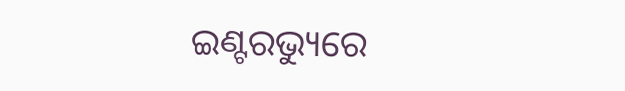ଇଣ୍ଟରଭ୍ୟୁରେ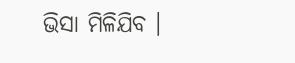ଭିସା ମିଳିଯିବ ।